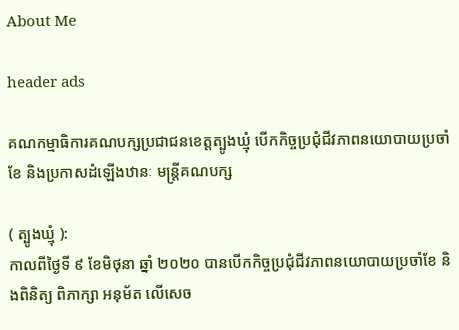About Me

header ads

គណកម្មាធិការគណបក្សប្រជាជនខេត្តត្បូងឃ្មុំ បើកកិច្ចប្រជុំជីវភាពនយោបាយប្រចាំខែ និងប្រកាសដំឡើងឋានៈ មន្ត្រីគណបក្ស

( ត្បូងឃ្មុំ ):
កាលពីថ្ងៃទី ៩ ខែមិថុនា ឆ្នាំ ២០២០ បានបើកកិច្ចប្រជុំជីវភាពនយោបាយប្រចាំខែ និងពិនិត្យ ពិភាក្សា អនុម័ត លើសេច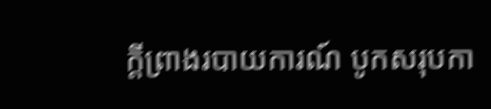ក្តីព្រាងរបាយការណ៍ បូកសរុបកា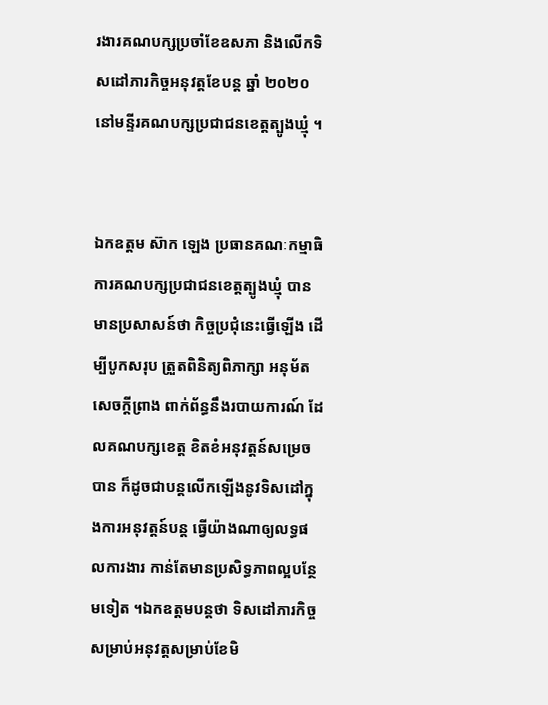រងារគណបក្សប្រចាំខែឧសភា និងលើកទិសដៅភារកិច្ចអនុវត្តខែបន្ត ឆ្នាំ ២០២០ នៅមន្ទីរគណបក្សប្រជាជនខេត្តត្បូងឃ្មុំ ។


ឯកឧត្តម ស៊ាក ឡេង ប្រធានគណៈកម្មាធិការគណបក្សប្រជាជនខេត្តត្បូងឃ្មុំ បានមានប្រសាសន៍ថា កិច្ចប្រជុំនេះធ្វើឡើង ដើម្បីបូកសរុប ត្រួតពិនិត្យពិភាក្សា អនុម័ត សេចក្តីព្រាង ពាក់ព័ន្ធនឹងរបាយការណ៍ ដែលគណបក្សខេត្ត ខិតខំអនុវត្តន៍សម្រេចបាន ក៏ដូចជាបន្តលើកឡើងនូវទិសដៅក្នុងការអនុវត្តន៍បន្ត ធ្វើយ៉ាងណាឲ្យលទ្ធផលការងារ កាន់តែមានប្រសិទ្ធភាពល្អបន្ថែមទៀត ។ឯកឧត្តមបន្តថា ទិសដៅភារកិច្ចសម្រាប់អនុវត្តសម្រាប់ខែមិ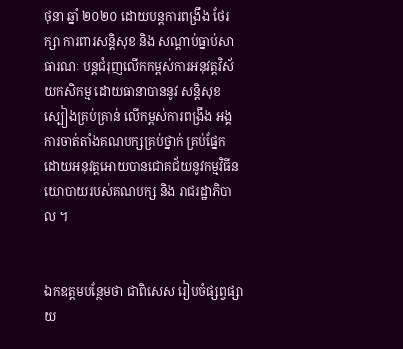ថុនា ឆ្នាំ ២០២០ ដោយបន្តការពង្រឹង ថែរក្សា ការពារសន្តិសុខ និង សណ្តាប់ធ្នាប់សាធារណៈ បន្តជំរុញលើកកម្ពស់ការអនុវត្តវិស័យកសិកម្ម ដោយធានាបាននូវ សន្តិសុខស្បៀងគ្រប់គ្រាន់ លើកម្ពស់ការពង្រឹង អង្គការចាត់តាំងគណបក្សគ្រប់ថ្នាក់ គ្រប់ផ្នែក ដោយអនុវត្តអោយបានជោគជ័យនូវកម្មវិធីនយោបាយរបស់គណបក្ស និង រាជរដ្ឋាភិបាល ។


ឯកឧត្តមបន្ថែមថា ជាពិសេស រៀបចំផ្សព្វផ្សាយ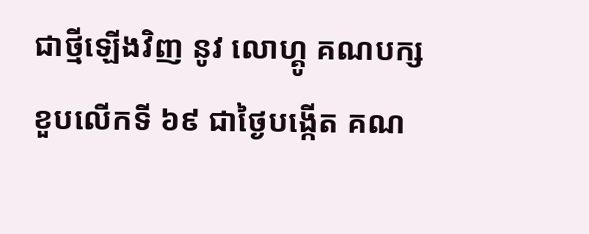ជាថ្មីឡើងវិញ នូវ លោហ្គូ គណបក្ស ខួបលើកទី ៦៩ ជាថ្ងៃបង្កើត គណ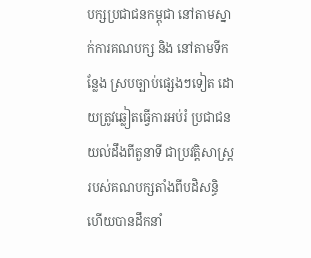បក្សប្រជាជនកម្ពុជា នៅតាមស្នាក់ការគណបក្ស និង នៅតាមទីកន្លែង ស្របច្បាប់ផ្សេងៗទៀត ដោយត្រូវឆ្លៀតធ្វើការអប់រំ ប្រជាជន យល់ដឹងពីតួនាទី ជាប្រវត្តិសាស្រ្ត របស់គណបក្សតាំងពីបដិសន្ធិ ហើយបានដឹកនាំ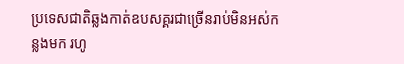ប្រទេសជាតិឆ្លងកាត់ឧបសគ្គរជាច្រើនរាប់មិនអស់កន្លងមក រហូ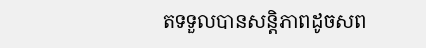តទទួលបានសន្តិភាពដូចសព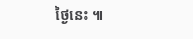ថ្ងៃនេះ ៕